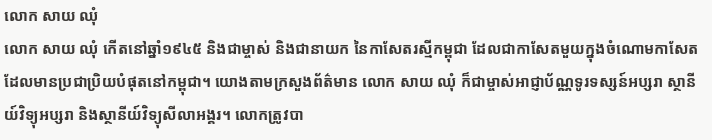លោក សាយ ឈុំ
លោក សាយ ឈុំ កើតនៅឆ្នាំ១៩៤៥ និងជាម្ចាស់ និងជានាយក នៃកាសែតរស្មីកម្ពុជា ដែលជាកាសែតមួយក្នុងចំណោមកាសែត ដែលមានប្រជាប្រិយបំផុតនៅកម្ពុជា។ យោងតាមក្រសួងព័ត៌មាន លោក សាយ ឈុំ ក៏ជាម្ចាស់អាជ្ញាប័ណ្ណទូរទស្សន៍អប្សរា ស្ថានីយ៍វិទ្យុអប្សរា និងស្ថានីយ៍វិទ្យុសីលាអង្គរ។ លោកត្រូវបា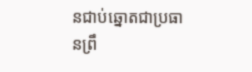នជាប់ឆ្នោតជាប្រធានព្រឹ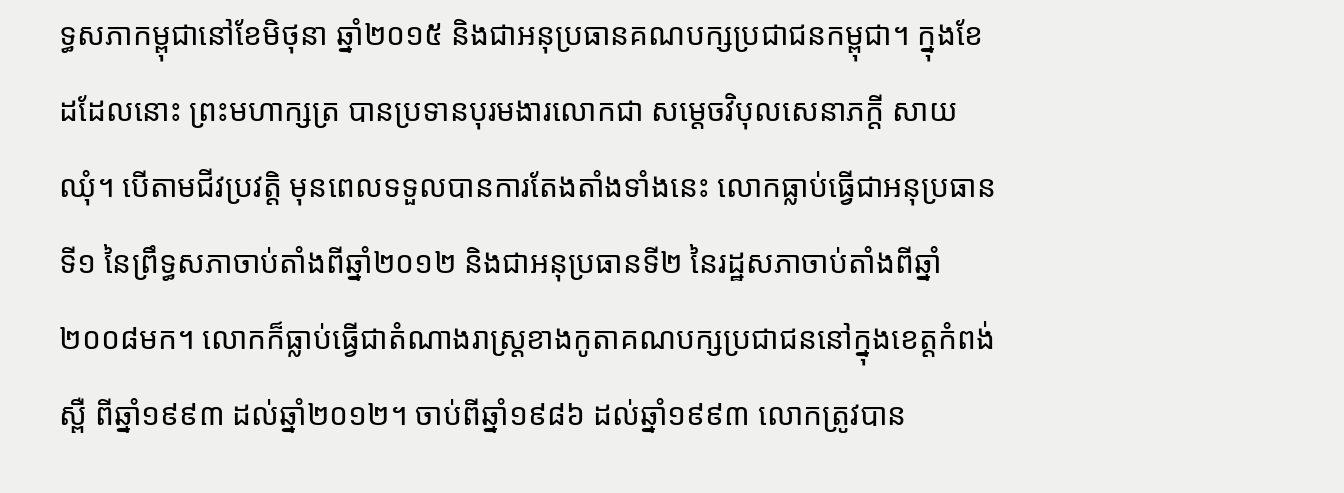ទ្ធសភាកម្ពុជានៅខែមិថុនា ឆ្នាំ២០១៥ និងជាអនុប្រធានគណបក្សប្រជាជនកម្ពុជា។ ក្នុងខែដដែលនោះ ព្រះមហាក្សត្រ បានប្រទានបុរមងារលោកជា សម្តេចវិបុលសេនាភក្តី សាយ ឈុំ។ បើតាមជីវប្រវត្តិ មុនពេលទទួលបានការតែងតាំងទាំងនេះ លោកធ្លាប់ធ្វើជាអនុប្រធានទី១ នៃព្រឹទ្ធសភាចាប់តាំងពីឆ្នាំ២០១២ និងជាអនុប្រធានទី២ នៃរដ្ឋសភាចាប់តាំងពីឆ្នាំ២០០៨មក។ លោកក៏ធ្លាប់ធ្វើជាតំណាងរាស្ត្រខាងកូតាគណបក្សប្រជាជននៅក្នុងខេត្តកំពង់ស្ពឺ ពីឆ្នាំ១៩៩៣ ដល់ឆ្នាំ២០១២។ ចាប់ពីឆ្នាំ១៩៨៦ ដល់ឆ្នាំ១៩៩៣ លោកត្រូវបាន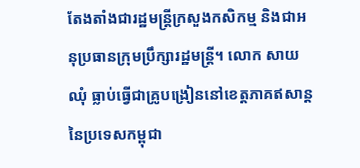តែងតាំងជារដ្ឋមន្ត្រីក្រសួងកសិកម្ម និងជាអនុប្រធានក្រុមប្រឹក្សារដ្ឋមន្ត្រី។ លោក សាយ ឈុំ ធ្លាប់ធ្វើជាគ្រូបង្រៀននៅខេត្តភាគឥសាន្ត នៃប្រទេសកម្ពុជា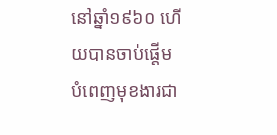នៅឆ្នាំ១៩៦០ ហើយបានចាប់ផ្តើមបំពេញមុខងារជា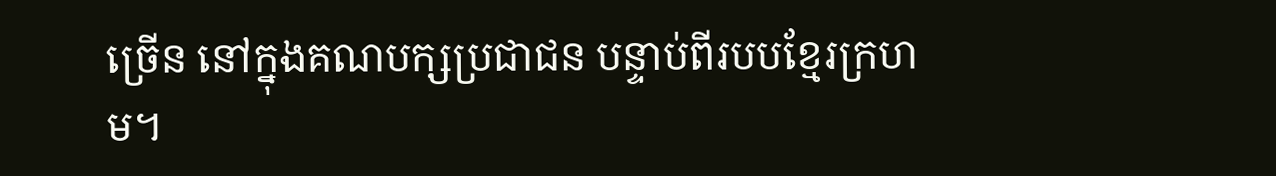ច្រើន នៅក្នុងគណបក្សប្រជាជន បន្ទាប់ពីរបបខ្មែរក្រហម។